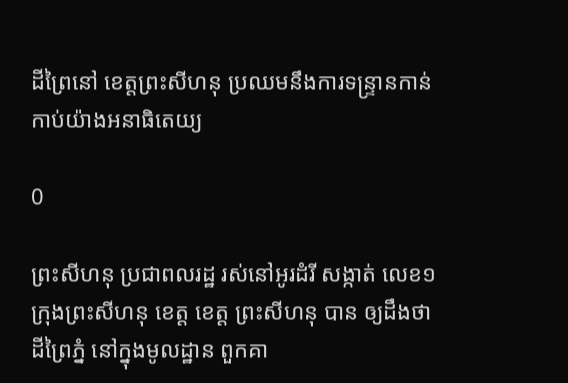ដីព្រៃនៅ ខេត្តព្រះសីហនុ ប្រឈមនឹងការទន្ទ្រានកាន់កាប់យ៉ាងអនាធិតេយ្យ

0

ព្រះសីហនុ ប្រជាពលរដ្ឋ រស់នៅអូរដំរី សង្កាត់ លេខ១ ក្រុងព្រះសីហនុ ខេត្ត ខេត្ត ព្រះសីហនុ បាន ឲ្យដឹងថា ដីព្រៃភ្នំ នៅក្នុងមូលដ្ឋាន ពួកគា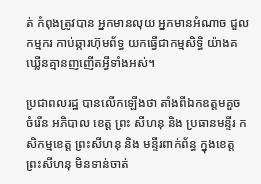ត់ កំពុងត្រូវបាន អ្នកមានលុយ អ្នកមានអំណាច ជួលកម្មករ កាប់ឆ្ការហ៊ុមព័ទ្ធ យកធ្វើជាកម្មសិទ្ធិ យ៉ាងគឃ្លើនគ្មានញញើតអ្វីទាំងអស់។

ប្រជាពលរដ្ឋ បានលើកឡើងថា តាំងពីឯកឧត្តមគួច ចំរើន អភិបាល ខេត្ត ព្រះ សីហនុ និង ប្រធានមន្ទីរ កសិកម្មខេត្ត ព្រះសីហនុ និង មន្ទីរពាក់ព័ន្ធ ក្នុងខេត្ត ព្រះសីហនុ មិនទាន់ចាត់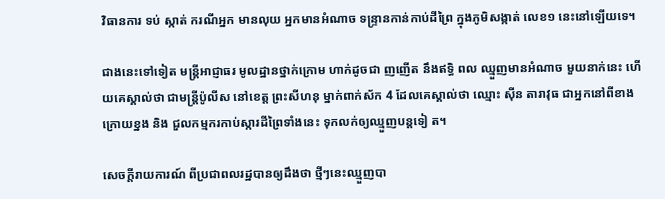វិធានការ ទប់ ស្កាត់ ករណីអ្នក មានលុយ អ្នកមានអំណាច ទន្ទ្រានកាន់កាប់ដីព្រៃ ក្នុងភូមិសង្កាត់ លេខ១ នេះនៅឡើយទេ។

ជាងនេះទៅទៀត មន្ត្រីអាជ្ញាធរ មូលដ្ឋានថ្នាក់ក្រោម ហាក់ដូចជា ញញើត នឹងឥទ្ធិ ពល ឈ្មួញមានអំណាច មួយនាក់នេះ ហើយគេស្គាល់ថា ជាមន្ត្រីប៉ូលីស នៅខេត្ត ព្រះសីហនុ ម្នាក់ពាក់ស័ក 4 ដែលគេស្គាល់ថា ឈ្មោះ ស៊ីន តារាវុធ ជាអ្នកនៅពីខាងក្រោយខ្នង និង ជួលកម្មករកាប់ស្ការដីព្រៃទាំងនេះ ទុកលក់ឲ្យឈ្មួញបន្តទៀ ត។

សេចក្តីរាយការណ៍ ពីប្រជាពលរដ្ឋបានឲ្យដឹងថា ថ្មីៗនេះឈ្មួញបា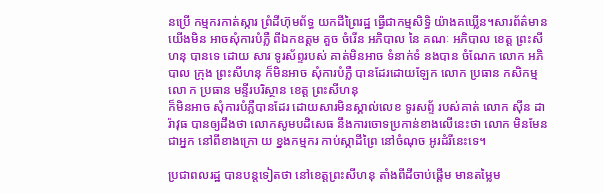នប្រើ កម្មករកាត់ស្ការ ព្រំដីហ៊ុមព័ទ្ធ យកដីព្រៃរដ្ឋ ធ្វើជាកម្មសិទ្ធិ យ៉ាងគឃ្លើន។សារព័ត៌មានយើងមិន អាចសុំការបំភ្លឺ ពីឯកឧត្តម គួច ចំរើន អភិបាល នៃ គណៈ អភិបាល ខេត្ត ព្រះសីហនុ បានទេ ដោយ សារ ទូរស័ព្ទរបស់ គាត់មិនអាច ទំនាក់ទំ នងបាន ចំណែក លោក អភិបាល ក្រុង ព្រះសីហនុ ក៏មិនអាច សុំការបំភ្លឺ បានដែរដោយឡែក លោក ប្រធាន កសិកម្ម លោ ក ប្រធាន មន្ទីរបរិស្ថាន ខេត្ត ព្រះសីហនុ
ក៏មិនអាច សុំការបំភ្លឺបានដែរ ដោយសារមិនស្គាល់លេខ ទូរសព្ទ័ របស់គាត់ លោក ស៊ីន ដារ៉ាវុធ បានឲ្យដឹងថា លោកសូមបដិសេធ នឹងការចោទប្រកាន់ខាងលើនេះថា លោក មិនមែនជាអ្នក នៅពីខាងក្រោ យ ខ្នងកម្មករ កាប់ស្កាដីព្រៃ នៅចំណុច អូរដំរីនេះទេ។

ប្រជាពលរដ្ឋ បានបន្តទៀតថា នៅខេត្តព្រះសីហនុ តាំងពីដីចាប់ផ្ដើម មានតម្លៃម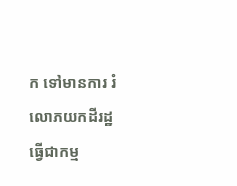ក ទៅមានការ រំលោភយកដីរដ្ឋ ធ្វើជាកម្ម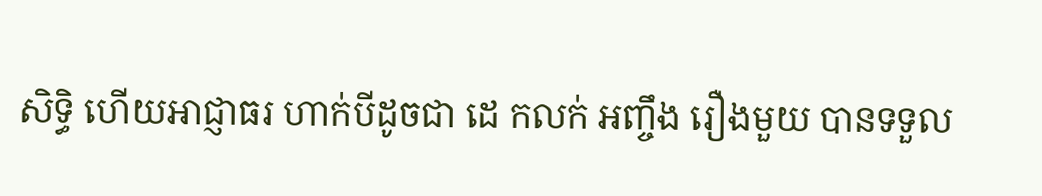សិទ្ធិ ហើយអាជ្ញាធរ ហាក់បីដូចជា ដេ កលក់ អញ្ចឹង រឿងមួយ បានទទួល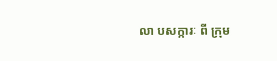លា បសក្ការៈ ពី ក្រុម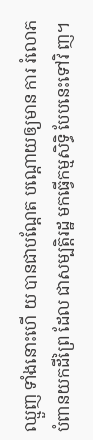ឈ្មួញ ទាំងនោះហើ យ បានជាបណ្ដែត បណ្ដោយឲ្យមាន ការ រំលោភ បំពានយកដីព្រៃ ដែល ជាសម្បត្តិរដ្ឋ មកធ្វើកម្មសិទ្ធិ បែបនេះទៅវិ ញ។